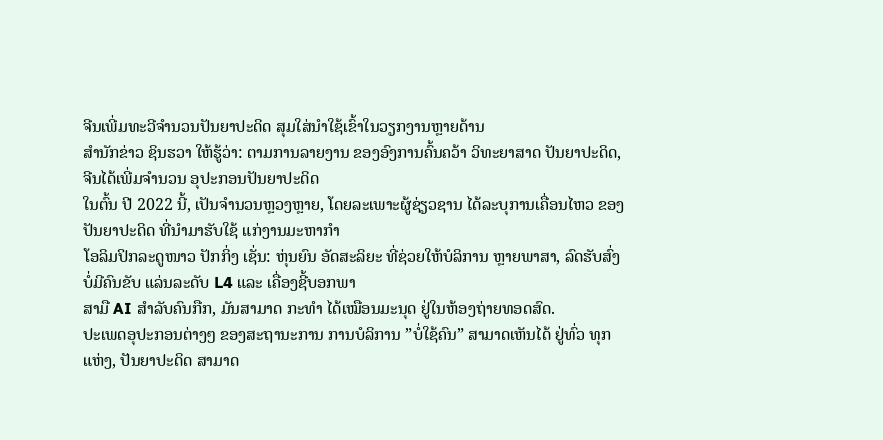ຈີນເພີ່ມທະວີຈໍານວນປັນຍາປະດິດ ສຸມໃສ່ນໍາໃຊ້ເຂົ້າໃນວຽກງານຫຼາຍດ້ານ
ສໍານັກຂ່າວ ຊິນຮວາ ໃຫ້ຮູ້ວ່າ: ຕາມການລາຍງານ ຂອງອົງການຄົ້ນຄວ້າ ວິທະຍາສາດ ປັນຍາປະດິດ, ຈີນໄດ້ເພີ່ມຈໍານວນ ອຸປະກອນປັນຍາປະດິດ
ໃນຕົ້ນ ປີ 2022 ນີ້, ເປັນຈໍານວນຫຼວງຫຼາຍ, ໂດຍລະເພາະຜູ້ຊ່ຽວຊານ ໄດ້ລະບຸການເຄື່ອນໄຫວ ຂອງປັນຍາປະດິດ ທີ່ນໍາມາຮັບໃຊ້ ແກ່ງານມະຫາກໍາ
ໂອລິມປິກລະດູໜາວ ປັກກິ່ງ ເຊັ່ນ: ຫຸ່ນຍົນ ອັດສະລິຍະ ທີ່ຊ່ວຍໃຫ້ບໍລິການ ຫຼາຍພາສາ, ລົດຮັບສົ່ງບໍ່ມີຄົນຂັບ ແລ່ນລະດັບ L4 ແລະ ເຄື່ອງຊີ້ບອກພາ
ສາມື AI ສໍາລັບຄົນກືກ, ມັນສາມາດ ກະທໍາ ໄດ້ເໝືອນມະນຸດ ຢູ່ໃນຫ້ອງຖ່າຍທອດສົດ.
ປະເພດອຸປະກອນຕ່າງໆ ຂອງສະຖານະການ ການບໍລິການ ”ບໍ່ໃຊ້ຄົນ” ສາມາດເຫັນໄດ້ ຢູ່ທົ່ວ ທຸກແຫ່ງ, ປັນຍາປະດິດ ສາມາດ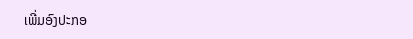ເພີ່ມອົງປະກອ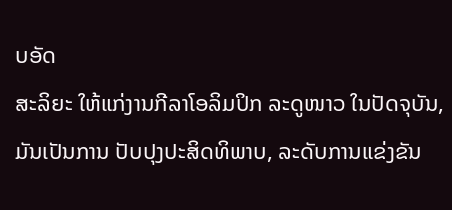ບອັດ
ສະລິຍະ ໃຫ້ແກ່ງານກີລາໂອລິມປິກ ລະດູໜາວ ໃນປັດຈຸບັນ, ມັນເປັນການ ປັບປຸງປະສິດທິພາບ, ລະດັບການແຂ່ງຂັນ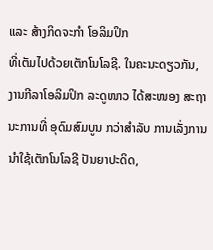ແລະ ສ້າງກິດຈະກຳ ໂອລິມປິກ
ທີ່ເຕັມໄປດ້ວຍເຕັກໂນໂລຊີ. ໃນຄະນະດຽວກັນ, ງານກີລາໂອລິມປິກ ລະດູໜາວ ໄດ້ສະໜອງ ສະຖານະການທີ່ ອຸດົມສົມບູນ ກວ່າສຳລັບ ການເລັ່ງການ
ນຳໃຊ້ເຕັກໂນໂລຊີ ປັນຍາປະດິດ,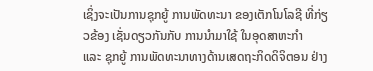ເຊິ່ງຈະເປັນການຊຸກຍູ້ ການພັດທະນາ ຂອງເຕັກໂນໂລຊີ ທີ່ກ່ຽວຂ້ອງ ເຊັ່ນດຽວກັນກັບ ການນຳມາໃຊ້ ໃນອຸດສາຫະກຳ
ແລະ ຊຸກຍູ້ ການພັດທະນາທາງດ້ານເສດຖະກິດດິຈິຕອນ ຢ່າງ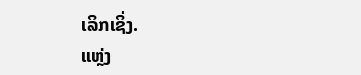ເລິກເຊິ່ງ.
ແຫຼ່ງ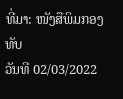ທີ່ມາ: ໜັງສືພິມກອງທັບ
ວັນທີ 02/03/2022